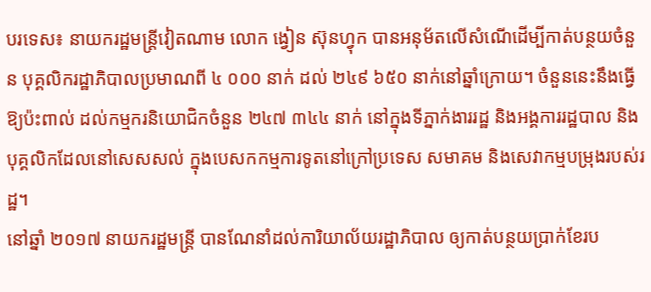បរទេស៖ នាយករដ្ឋមន្រ្តីវៀតណាម លោក ង្វៀន ស៊ុនហ្វុក បានអនុម័តលើសំណើដើម្បីកាត់បន្ថយចំនួន បុគ្គលិករដ្ឋាភិបាលប្រមាណពី ៤ ០០០ នាក់ ដល់ ២៤៩ ៦៥០ នាក់នៅឆ្នាំក្រោយ។ ចំនួននេះនឹងធ្វើឱ្យប៉ះពាល់ ដល់កម្មករនិយោជិកចំនួន ២៤៧ ៣៤៤ នាក់ នៅក្នុងទីភ្នាក់ងាររដ្ឋ និងអង្គការរដ្ឋបាល និងបុគ្គលិកដែលនៅសេសសល់ ក្នុងបេសកកម្មការទូតនៅក្រៅប្រទេស សមាគម និងសេវាកម្មបម្រុងរបស់រដ្ឋ។
នៅឆ្នាំ ២០១៧ នាយករដ្ឋមន្រ្តី បានណែនាំដល់ការិយាល័យរដ្ឋាភិបាល ឲ្យកាត់បន្ថយប្រាក់ខែរប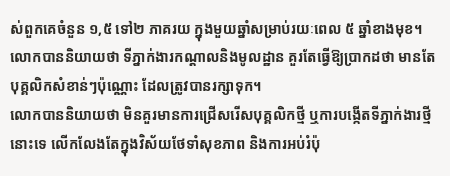ស់ពួកគេចំនួន ១,៥ ទៅ២ ភាគរយ ក្នុងមួយឆ្នាំសម្រាប់រយៈពេល ៥ ឆ្នាំខាងមុខ។ លោកបាននិយាយថា ទីភ្នាក់ងារកណ្តាលនិងមូលដ្ឋាន គួរតែធ្វើឱ្យប្រាកដថា មានតែបុគ្គលិកសំខាន់ៗប៉ុណ្ណោះ ដែលត្រូវបានរក្សាទុក។
លោកបាននិយាយថា មិនគួរមានការជ្រើសរើសបុគ្គលិកថ្មី ឬការបង្កើតទីភ្នាក់ងារថ្មីនោះទេ លើកលែងតែក្នុងវិស័យថែទាំសុខភាព និងការអប់រំប៉ុ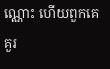ណ្ណោះ ហើយពួកគេគួរ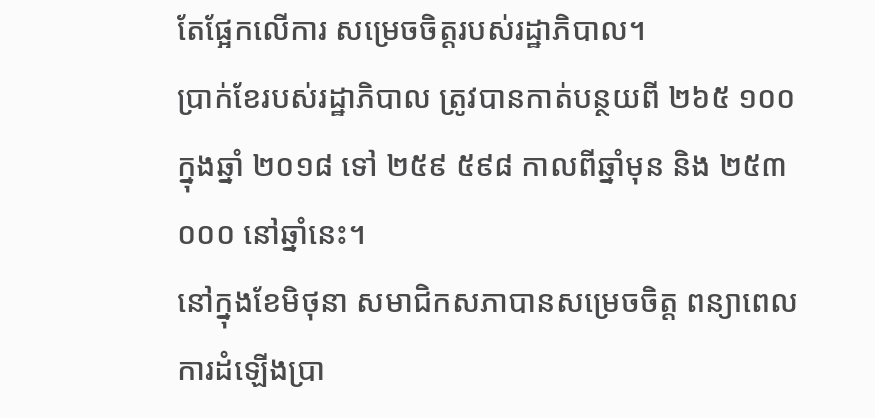តែផ្អែកលើការ សម្រេចចិត្តរបស់រដ្ឋាភិបាល។
ប្រាក់ខែរបស់រដ្ឋាភិបាល ត្រូវបានកាត់បន្ថយពី ២៦៥ ១០០ ក្នុងឆ្នាំ ២០១៨ ទៅ ២៥៩ ៥៩៨ កាលពីឆ្នាំមុន និង ២៥៣ ០០០ នៅឆ្នាំនេះ។
នៅក្នុងខែមិថុនា សមាជិកសភាបានសម្រេចចិត្ត ពន្យាពេលការដំឡើងប្រា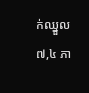ក់ឈ្នួល ៧,៤ ភា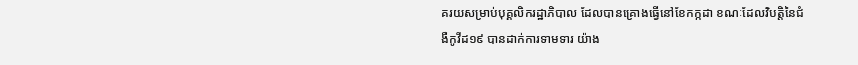គរយសម្រាប់បុគ្គលិករដ្ឋាភិបាល ដែលបានគ្រោងធ្វើនៅខែកក្កដា ខណៈដែលវិបត្តិនៃជំងឺកូវីដ១៩ បានដាក់ការទាមទារ យ៉ាង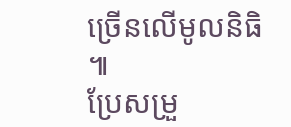ច្រើនលើមូលនិធិ ៕
ប្រែសម្រួ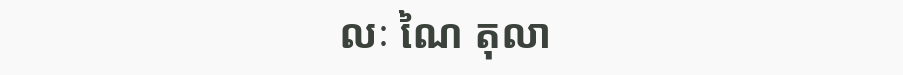លៈ ណៃ តុលា